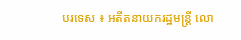បរទេស ៖ អតីតនាយករដ្ឋមន្ត្រី លោ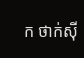ក ថាក់ស៊ី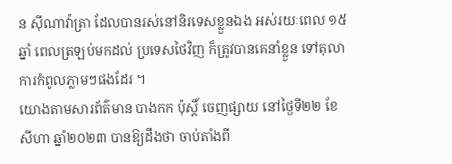ន ស៊ីណាវ៉ាត្រា ដែលបានរស់នៅនិរទេសខ្លួនឯង អស់រយៈពេល ១៥ ឆ្នាំ ពេលត្រឡប់មកដល់ ប្រទេសថៃវិញ ក៏ត្រូវបានគេនាំខ្លួន ទៅតុលាការកំពូលភ្លាមៗផងដែរ ។
យោងតាមសារព័ត៌មាន បាងកក ប៉ុស្តិ៍ ចេញផ្សាយ នៅថ្ងៃទី២២ ខែសីហា ឆ្នាំ២០២៣ បានឱ្យដឹងថា ចាប់តាំងពី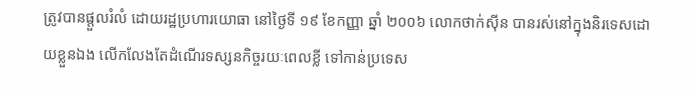ត្រូវបានផ្តួលរំលំ ដោយរដ្ឋប្រហារយោធា នៅថ្ងៃទី ១៩ ខែកញ្ញា ឆ្នាំ ២០០៦ លោកថាក់ស៊ីន បានរស់នៅក្នុងនិរទេសដោយខ្លួនឯង លើកលែងតែដំណើរទស្សនកិច្ចរយៈពេលខ្លី ទៅកាន់ប្រទេស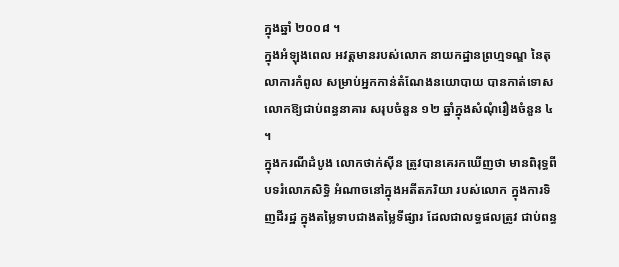ក្នុងឆ្នាំ ២០០៨ ។
ក្នុងអំឡុងពេល អវត្តមានរបស់លោក នាយកដ្ឋានព្រហ្មទណ្ឌ នៃតុលាការកំពូល សម្រាប់អ្នកកាន់តំណែងនយោបាយ បានកាត់ទោសលោកឱ្យជាប់ពន្ធនាគារ សរុបចំនួន ១២ ឆ្នាំក្នុងសំណុំរឿងចំនួន ៤ ។
ក្នុងករណីដំបូង លោកថាក់ស៊ីន ត្រូវបានគេរកឃើញថា មានពិរុទ្ធពីបទរំលោភសិទ្ធិ អំណាចនៅក្នុងអតីតភរិយា របស់លោក ក្នុងការទិញដីរដ្ឋ ក្នុងតម្លៃទាបជាងតម្លៃទីផ្សារ ដែលជាលទ្ធផលត្រូវ ជាប់ពន្ធ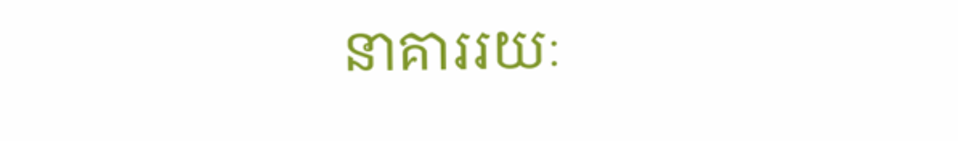នាគាររយៈ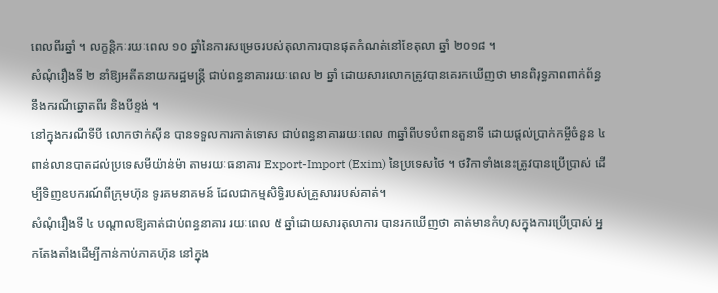ពេលពីរឆ្នាំ ។ លក្ខន្តិកៈរយៈពេល ១០ ឆ្នាំនៃការសម្រេចរបស់តុលាការបានផុតកំណត់នៅខែតុលា ឆ្នាំ ២០១៨ ។
សំណុំរឿងទី ២ នាំឱ្យអតីតនាយករដ្ឋមន្ត្រី ជាប់ពន្ធនាគាររយៈពេល ២ ឆ្នាំ ដោយសារលោកត្រូវបានគេរកឃើញថា មានពិរុទ្ធភាពពាក់ព័ន្ធនឹងករណីឆ្នោតពីរ និងបីខ្ទង់ ។
នៅក្នុងករណីទីបី លោកថាក់ស៊ីន បានទទួលការកាត់ទោស ជាប់ពន្ធនាគាររយៈពេល ៣ឆ្នាំពីបទបំពានតួនាទី ដោយផ្តល់ប្រាក់កម្ចីចំនួន ៤ ពាន់លានបាតដល់ប្រទេសមីយ៉ាន់ម៉ា តាមរយៈធនាគារ Export-Import (Exim) នៃប្រទេសថៃ ។ ថវិកាទាំងនេះត្រូវបានប្រើប្រាស់ ដើម្បីទិញឧបករណ៍ពីក្រុមហ៊ុន ទូរគមនាគមន៍ ដែលជាកម្មសិទ្ធិរបស់គ្រួសាររបស់គាត់។
សំណុំរឿងទី ៤ បណ្តាលឱ្យគាត់ជាប់ពន្ធនាគារ រយៈពេល ៥ ឆ្នាំដោយសារតុលាការ បានរកឃើញថា គាត់មានកំហុសក្នុងការប្រើប្រាស់ អ្នកតែងតាំងដើម្បីកាន់កាប់ភាគហ៊ុន នៅក្នុង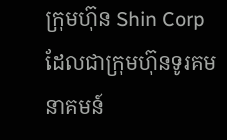ក្រុមហ៊ុន Shin Corp ដែលជាក្រុមហ៊ុនទូរគមនាគមន៍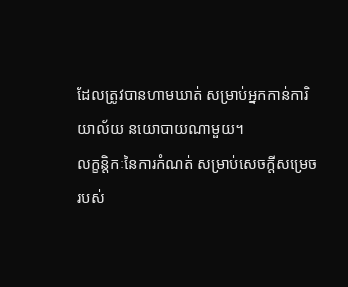ដែលត្រូវបានហាមឃាត់ សម្រាប់អ្នកកាន់ការិយាល័យ នយោបាយណាមួយ។
លក្ខន្តិកៈនៃការកំណត់ សម្រាប់សេចក្តីសម្រេច របស់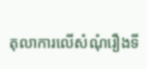តុលាការលើសំណុំរឿងទី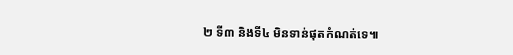២ ទី៣ និងទី៤ មិនទាន់ផុតកំណត់ទេ៕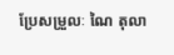ប្រែសម្រួលៈ ណៃ តុលា